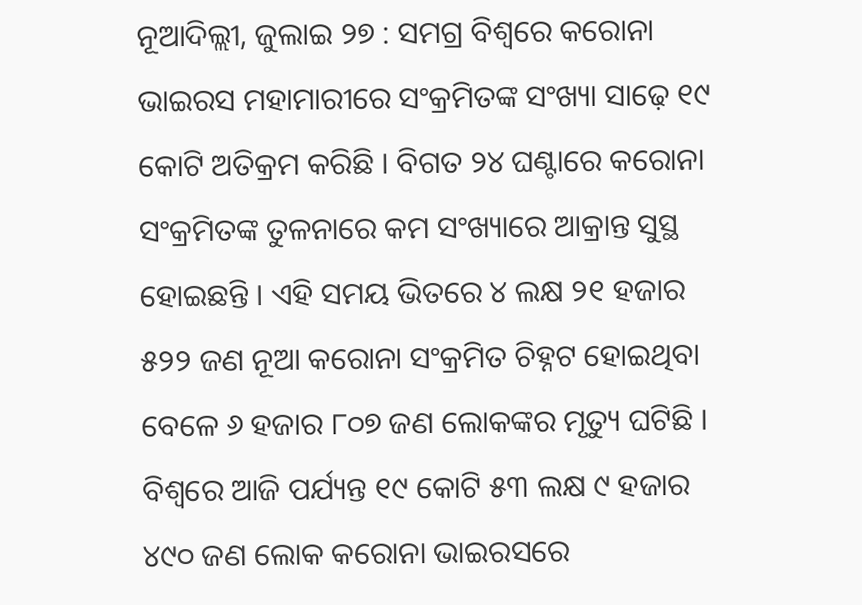ନୂଆଦିଲ୍ଲୀ, ଜୁଲାଇ ୨୭ : ସମଗ୍ର ବିଶ୍ୱରେ କରୋନା ଭାଇରସ ମହାମାରୀରେ ସଂକ୍ରମିତଙ୍କ ସଂଖ୍ୟା ସାଢ଼େ ୧୯ କୋଟି ଅତିକ୍ରମ କରିଛି । ବିଗତ ୨୪ ଘଣ୍ଟାରେ କରୋନା ସଂକ୍ରମିତଙ୍କ ତୁଳନାରେ କମ ସଂଖ୍ୟାରେ ଆକ୍ରାନ୍ତ ସୁସ୍ଥ ହୋଇଛନ୍ତି । ଏହି ସମୟ ଭିତରେ ୪ ଲକ୍ଷ ୨୧ ହଜାର ୫୨୨ ଜଣ ନୂଆ କରୋନା ସଂକ୍ରମିତ ଚିହ୍ନଟ ହୋଇଥିବା ବେଳେ ୬ ହଜାର ୮୦୭ ଜଣ ଲୋକଙ୍କର ମୃତ୍ୟୁ ଘଟିଛି । ବିଶ୍ୱରେ ଆଜି ପର୍ଯ୍ୟନ୍ତ ୧୯ କୋଟି ୫୩ ଲକ୍ଷ ୯ ହଜାର ୪୯୦ ଜଣ ଲୋକ କରୋନା ଭାଇରସରେ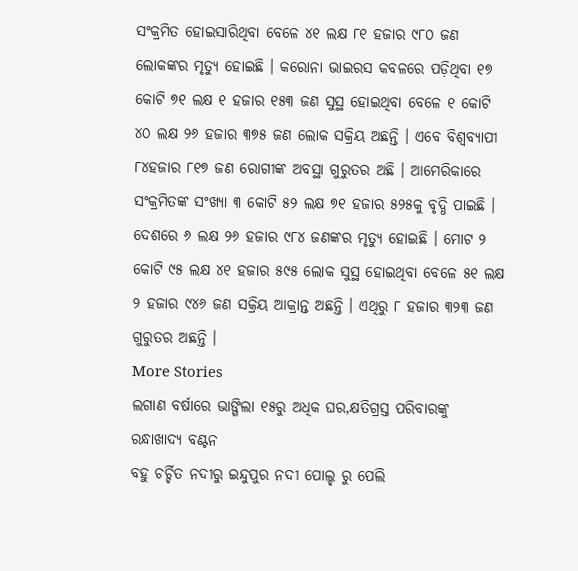ସଂକ୍ରମିତ ହୋଇସାରିଥିବା ବେଳେ ୪୧ ଲକ୍ଷ ୮୧ ହଜାର ୯୮୦ ଜଣ ଲୋକଙ୍କର ମୃତ୍ୟୁ ହୋଇଛି । କରୋନା ଭାଇରସ କବଳରେ ପଡ଼ିଥିବା ୧୭ କୋଟି ୭୧ ଲକ୍ଷ ୧ ହଜାର ୧୫୩ ଜଣ ସୁସ୍ଥ ହୋଇଥିବା ବେଳେ ୧ କୋଟି ୪୦ ଲକ୍ଷ ୨୬ ହଜାର ୩୭୫ ଜଣ ଲୋକ ସକ୍ରିୟ ଅଛନ୍ତି । ଏବେ ବିଶ୍ୱବ୍ୟାପୀ ୮୪ହଜାର ୮୧୭ ଜଣ ରୋଗୀଙ୍କ ଅବସ୍ଥା ଗୁରୁତର ଅଛି । ଆମେରିକାରେ ସଂକ୍ରମିତଙ୍କ ସଂଖ୍ୟା ୩ କୋଟି ୫୨ ଲକ୍ଷ ୭୧ ହଜାର ୫୨୫କୁ ବୃଦ୍ଧି ପାଇଛି । ଦେଶରେ ୬ ଲକ୍ଷ ୨୬ ହଜାର ୯୮୪ ଜଣଙ୍କର ମୃତ୍ୟୁ ହୋଇଛି । ମୋଟ ୨ କୋଟି ୯୫ ଲକ୍ଷ ୪୧ ହଜାର ୫୯୫ ଲୋକ ସୁସ୍ଥ ହୋଇଥିବା ବେଳେ ୫୧ ଲକ୍ଷ ୨ ହଜାର ୯୪୬ ଜଣ ସକ୍ରିୟ ଆକ୍ରାନ୍ତ ଅଛନ୍ତି । ଏଥିରୁ ୮ ହଜାର ୩୨୩ ଜଣ ଗୁରୁତର ଅଛନ୍ତି ।
More Stories
ଲଗାଣ ବର୍ଷାରେ ଭାଙ୍ଗିଲା ୧୫ରୁ ଅଧିକ ଘର,କ୍ଷତିଗ୍ରସ୍ତ ପରିବାରଙ୍କୁ ରନ୍ଧାଖାଦ୍ୟ ବଣ୍ଟନ
ବହୁ ଚର୍ଚ୍ଚିତ ନଦୀରୁ ଇନ୍ଦୁପୁର ନଦୀ ପୋଲ୍ହ ରୁ ପେଲି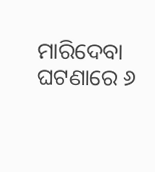ମାରିଦେବା ଘଟଣାରେ ୬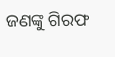ଜଣଙ୍କୁ ଗିରଫ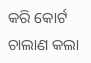କରି କୋର୍ଟ ଚାଲାଣ କଲା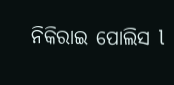ନିକିରାଇ ପୋଲିସ l